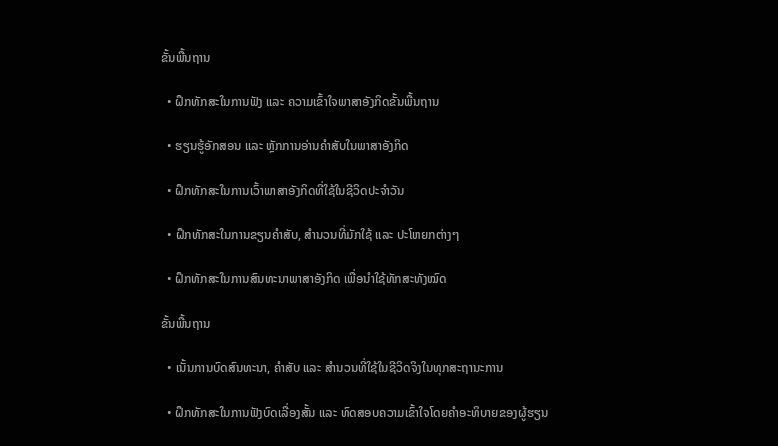ຂັ້ນພື້ນຖານ

  • ຝຶກທັກສະໃນການຟັງ ແລະ ຄວາມເຂົ້າໃຈພາສາອັງກິດຂັ້ນພື້ນຖານ

  • ຮຽນຮູ້ອັກສອນ ແລະ ຫຼັກການອ່ານຄຳສັບໃນພາສາອັງກິດ

  • ຝຶກທັກສະໃນການເວົ້າພາສາອັງກິດທີ່ໃຊ້ໃນຊີວິດປະຈຳວັນ

  • ຝຶກທັກສະໃນການຂຽນຄຳສັບ, ສຳນວນທີ່ມັກໃຊ້ ແລະ ປະໂຫຍກຕ່າງໆ

  • ຝຶກທັກສະໃນການສົນທະນາພາສາອັງກິດ ເພື່ອນຳໃຊ້ທັກສະທັງໝົດ

ຂັ້ນພື້ນຖານ

  • ເນັ້ນການບົດສົນທະນາ, ຄຳສັບ ແລະ ສຳນວນທີ່ໃຊ້ໃນຊີວິດຈິງໃນທຸກສະຖານະການ

  • ຝຶກທັກສະໃນການຟັງບົດເລື່ອງສັ້ນ ແລະ ທົດສອບຄວາມເຂົ້າໃຈໂດຍຄຳອະທິບາຍຂອງຜູ້ຮຽນ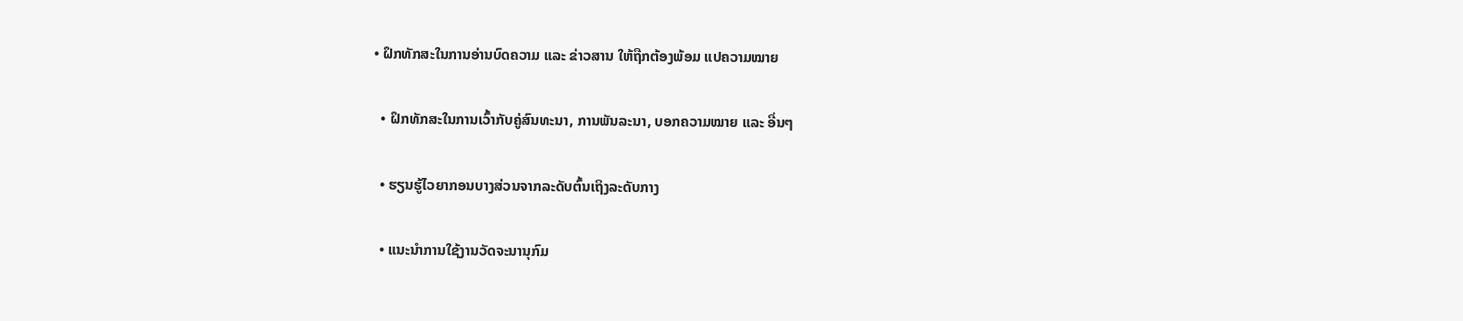• ຝຶກທັກສະໃນການອ່ານບົດຄວາມ ແລະ ຂ່າວສານ ໃຫ້ຖືກຕ້ອງພ້ອມ ແປຄວາມໝາຍ

  • ຝຶກທັກສະໃນການເວົ້າກັບຄູ່ສົນທະນາ, ການພັນລະນາ, ບອກຄວາມໝາຍ ແລະ ອື່ນໆ

  • ຮຽນຮູ້ໄວຍາກອນບາງສ່ວນຈາກລະດັບຕົ້ນເຖິງລະດັບກາງ

  • ແນະນຳການໃຊ້ງານວັດຈະນານຸກົມ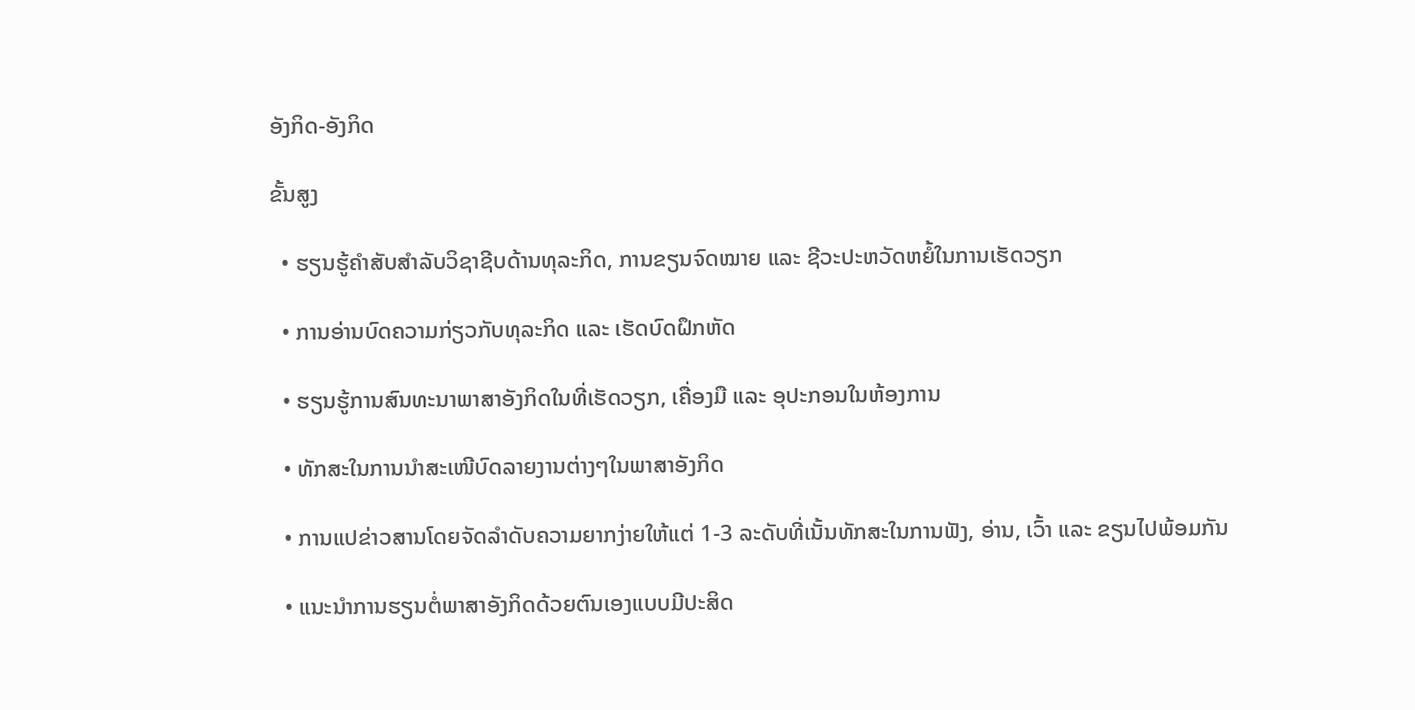ອັງກິດ-ອັງກິດ

ຂັ້ນສູງ

  • ຮຽນຮູ້ຄຳສັບສຳລັບວິຊາຊີບດ້ານທຸລະກິດ, ການຂຽນຈົດໝາຍ ແລະ ຊີວະປະຫວັດຫຍໍ້ໃນການເຮັດວຽກ

  • ການອ່ານບົດຄວາມກ່ຽວກັບທຸລະກິດ ແລະ ເຮັດບົດຝຶກຫັດ

  • ຮຽນຮູ້ການສົນທະນາພາສາອັງກິດໃນທີ່ເຮັດວຽກ, ເຄື່ອງມື ແລະ ອຸປະກອນໃນຫ້ອງການ

  • ທັກສະໃນການນຳສະເໜີບົດລາຍງານຕ່າງໆໃນພາສາອັງກິດ

  • ການແປຂ່າວສານໂດຍຈັດລຳດັບຄວາມຍາກງ່າຍໃຫ້ແຕ່ 1-3 ລະດັບທີ່ເນັ້ນທັກສະໃນການຟັງ, ອ່ານ, ເວົ້າ ແລະ ຂຽນໄປພ້ອມກັນ

  • ແນະນຳການຮຽນຕໍ່ພາສາອັງກິດດ້ວຍຕົນເອງແບບມີປະສິດ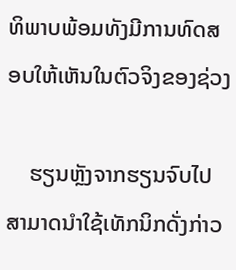ທິພາບພ້ອມທັງມີການທົດສອບໃຫ້ເຫັນໃນຕົວຈິງຂອງຊ່ວງ

    ຮຽນຫຼັງຈາກຮຽນຈົບໄປສາມາດນຳໃຊ້ເທັກນິກດັ່ງກ່າວ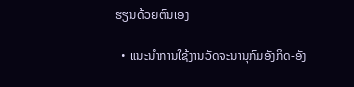ຮຽນດ້ວຍຕົນເອງ

  • ແນະນຳການໃຊ້ງານວັດຈະນານຸກົມອັງກິດ-ອັງ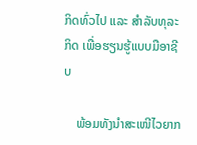ກິດທົ່ວໄປ ແລະ ສຳລັບທຸລະກິດ ເພື່ອຮຽນຮູ້ແບບມືອາຊີບ

    ພ້ອມທັງນຳສະເໜີໄວຍາກ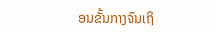ອນຂັ້ນກາງຈົນເຖິ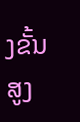ງຂັ້ນສູງ